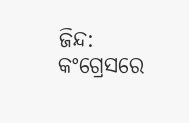ଜିନ୍ଦ: କଂଗ୍ରେସରେ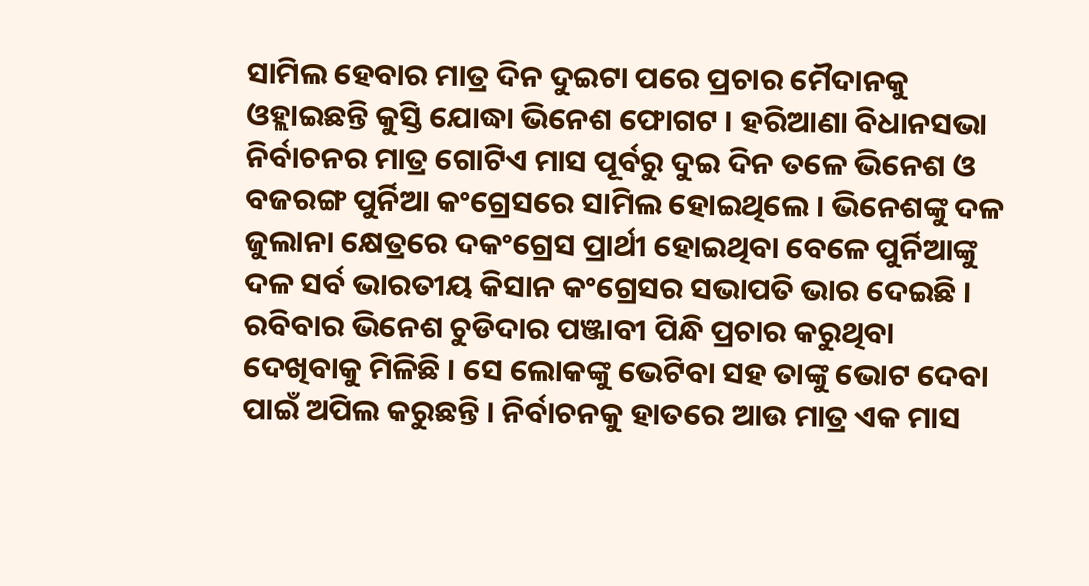ସାମିଲ ହେବାର ମାତ୍ର ଦିନ ଦୁଇଟା ପରେ ପ୍ରଚାର ମୈଦାନକୁ ଓହ୍ଲାଇଛନ୍ତି କୁସ୍ତି ଯୋଦ୍ଧା ଭିନେଶ ଫୋଗଟ । ହରିଆଣା ବିଧାନସଭା ନିର୍ବାଚନର ମାତ୍ର ଗୋଟିଏ ମାସ ପୂର୍ବରୁ ଦୁଇ ଦିନ ତଳେ ଭିନେଶ ଓ ବଜରଙ୍ଗ ପୁର୍ନିଆ କଂଗ୍ରେସରେ ସାମିଲ ହୋଇଥିଲେ । ଭିନେଶଙ୍କୁ ଦଳ ଜୁଲାନା କ୍ଷେତ୍ରରେ ଦକଂଗ୍ରେସ ପ୍ରାର୍ଥୀ ହୋଇଥିବା ବେଳେ ପୁର୍ନିଆଙ୍କୁ ଦଳ ସର୍ବ ଭାରତୀୟ କିସାନ କଂଗ୍ରେସର ସଭାପତି ଭାର ଦେଇଛି ।
ରବିବାର ଭିନେଶ ଚୁଡିଦାର ପଞ୍ଜାବୀ ପିନ୍ଧି ପ୍ରଚାର କରୁଥିବା ଦେଖିବାକୁ ମିଳିଛି । ସେ ଲୋକଙ୍କୁ ଭେଟିବା ସହ ତାଙ୍କୁ ଭୋଟ ଦେବା ପାଇଁ ଅପିଲ କରୁଛନ୍ତି । ନିର୍ବାଚନକୁ ହାତରେ ଆଉ ମାତ୍ର ଏକ ମାସ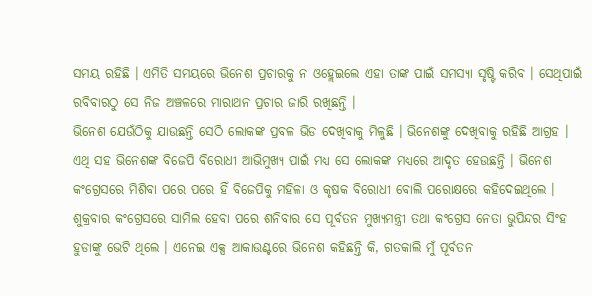ସମୟ ରହିଛି । ଏମିତି ସମୟରେ ଭିନେଶ ପ୍ରଚାରକୁ ନ ଓହ୍ଲେଇଲେ ଏହା ତାଙ୍କ ପାଇଁ ସମସ୍ୟା ସୃଷ୍ଟି କରିବ । ସେଥିପାଇଁ ରବିବାରଠୁ ସେ ନିଜ ଅଞ୍ଚଳରେ ମାରାଥନ ପ୍ରଚାର ଜାରି ରଖିଛନ୍ତି ।
ଭିନେଶ ଯେଉଁଠିକୁ ଯାଉଛନ୍ତି ସେଠି ଲୋକଙ୍କ ପ୍ରବଳ ଭିଡ ଦେଖିବାକୁ ମିଳୁଛି । ଭିନେଶଙ୍କୁ ଦେଖିବାକୁ ରହିଛି ଆଗ୍ରହ । ଏଥି ସହ ଭିନେଶଙ୍କ ବିଜେପି ବିରୋଧୀ ଆଭିମୁଖ୍ୟ ପାଇଁ ମଧ୍ୟ ସେ ଲୋକଙ୍କ ମଧ୍ୟରେ ଆଦୃତ ହେଉଛନ୍ତି । ଭିନେଶ କଂଗ୍ରେସରେ ମିଶିବା ପରେ ପରେ ହିଁ ବିଜେପିକୁ ମହିଳା ଓ କୃଷକ ବିରୋଧୀ ବୋଲି ପରୋକ୍ଷରେ କହିଦେଇଥିଲେ ।
ଶୁକ୍ରବାର କଂଗ୍ରେସରେ ସାମିଲ ହେବା ପରେ ଶନିବାର ସେ ପୂର୍ବତନ ମୁଖ୍ୟମନ୍ତ୍ରୀ ତଥା କଂଗ୍ରେସ ନେତା ଭୁପିନ୍ଦର ସିଂହ ହୁଡାଙ୍କୁ ଭେଟି ଥିଲେ । ଏନେଇ ଏକ୍ସ ଆକାଉଣ୍ଟରେ ଭିନେଶ କହିଛନ୍ତି କି, ଗତକାଲି ମୁଁ ପୂର୍ବତନ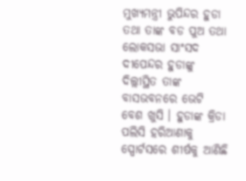ମୁଖ୍ୟମନ୍ତ୍ରୀ ଭୁପିନ୍ଦର ହୁଡା ତଥା ତାଙ୍କ ବଡ ପୁଅ ତଥା ଲୋକସଭା ସାଂସଦ ଦୀପେନ୍ଦର ହୁଡାଙ୍କୁ ଦିଲ୍ଲୀସ୍ଥିତ ତାଙ୍କ ବାସଭବନରେ ଭେଟି ବେଶ ଖୁସି । ହୁଡାଙ୍କ କ୍ରିଡା ପଲିସି ହରିଆଣାକୁ ସ୍ପୋର୍ଟସରେ ଶୀର୍ଷକୁ ଆଣିଛି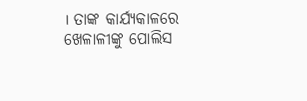। ତାଙ୍କ କାର୍ଯ୍ୟକାଳରେ ଖେଳାଳୀଙ୍କୁ ପୋଲିସ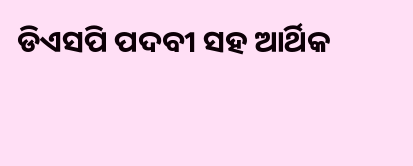ଡିଏସପି ପଦବୀ ସହ ଆର୍ଥିକ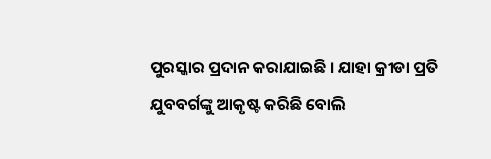ପୁରସ୍କାର ପ୍ରଦାନ କରାଯାଇଛି । ଯାହା କ୍ରୀଡା ପ୍ରତି ଯୁବବର୍ଗଙ୍କୁ ଆକୃଷ୍ଟ କରିଛି ବୋଲି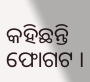କହିଛନ୍ତି ଫୋଗଟ ।